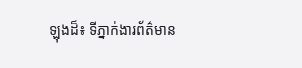ឡុងដ៏៖ ទីភ្នាក់ងារព័ត៌មាន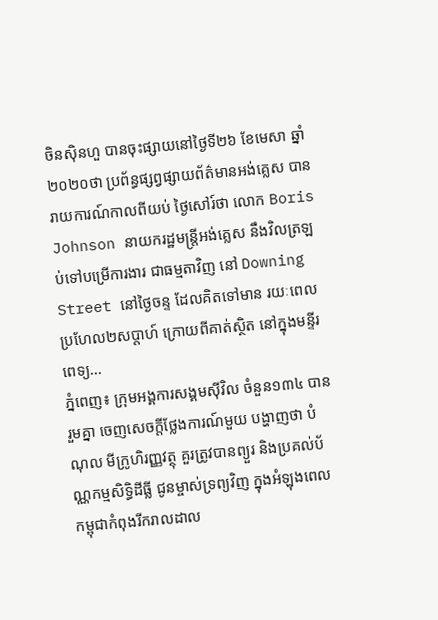ចិនស៊ិនហួ បានចុះផ្សាយនៅថ្ងៃទី២៦ ខែមេសា ឆ្នាំ២០២០ថា ប្រព័ន្ធផ្សព្វផ្សាយព័ត៌មានអង់គ្លេស បានរាយការណ៍កាលពីយប់ ថ្ងៃសៅរ៍ថា លោក Boris Johnson នាយករដ្ឋមន្ត្រីអង់គ្លេស នឹងវិលត្រឡប់ទៅបម្រើការងារ ជាធម្មតាវិញ នៅ Downing Street នៅថ្ងៃចន្ទ ដែលគិតទៅមាន រយៈពេលប្រហែល២សប្តាហ៍ ក្រោយពីគាត់ស្ថិត នៅក្នុងមន្ទីរពេទ្យ...
ភ្នំពេញ៖ ក្រុមអង្គការសង្គមស៊ីវិល ចំនួន១៣៤ បានរួមគ្នា ចេញសេចក្តីថ្លែងការណ៍មួយ បង្ហាញថា បំណុល មីក្រូហិរញ្ញវត្ថុ គួរត្រូវបានព្យួរ និងប្រគល់ប័ណ្ណកម្មសិទ្ធិដីធ្លី ជូនម្ចាស់ទ្រព្យវិញ ក្នុងអំឡុងពេល កម្ពុជាកំពុងរីករាលដាល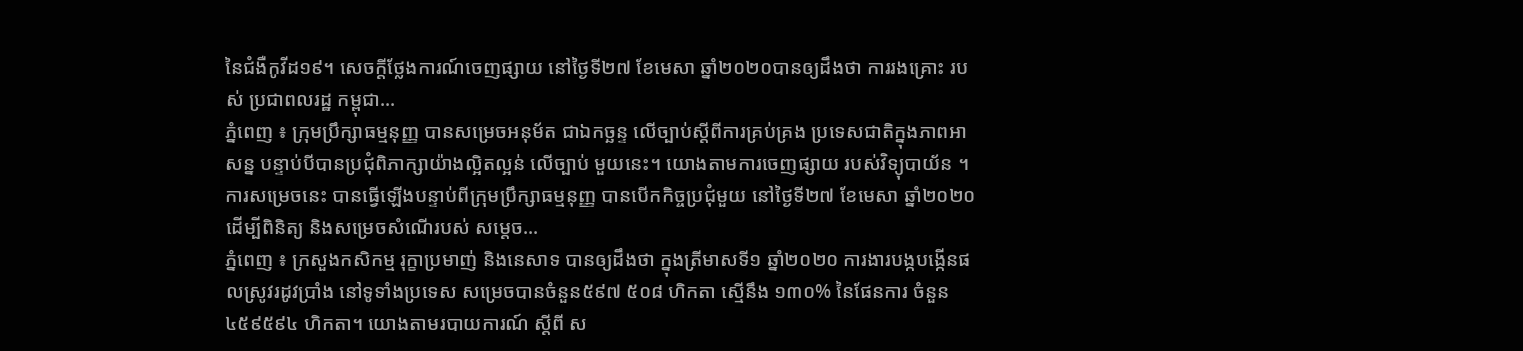នៃជំងឺកូវីដ១៩។ សេចក្តីថ្លែងការណ៍ចេញផ្សាយ នៅថ្ងៃទី២៧ ខែមេសា ឆ្នាំ២០២០បានឲ្យដឹងថា ការរងគ្រោះ របស់ ប្រជាពលរដ្ឋ កម្ពុជា...
ភ្នំពេញ ៖ ក្រុមប្រឹក្សាធម្មនុញ្ញ បានសម្រេចអនុម័ត ជាឯកច្ឆន្ទ លើច្បាប់ស្ដីពីការគ្រប់គ្រង ប្រទេសជាតិក្នុងភាពអាសន្ន បន្ទាប់បីបានប្រជុំពិភាក្សាយ៉ាងល្អិតល្អន់ លើច្បាប់ មួយនេះ។ យោងតាមការចេញផ្សាយ របស់វិទ្យុបាយ័ន ។ ការសម្រេចនេះ បានធ្វើឡើងបន្ទាប់ពីក្រុមប្រឹក្សាធម្មនុញ្ញ បានបើកកិច្ចប្រជុំមួយ នៅថ្ងៃទី២៧ ខែមេសា ឆ្នាំ២០២០ ដើម្បីពិនិត្យ និងសម្រេចសំណើរបស់ សម្តេច...
ភ្នំពេញ ៖ ក្រសួងកសិកម្ម រុក្ខាប្រមាញ់ និងនេសាទ បានឲ្យដឹងថា ក្នុងត្រីមាសទី១ ឆ្នាំ២០២០ ការងារបង្កបង្កើនផលស្រូវរដូវប្រាំង នៅទូទាំងប្រទេស សម្រេចបានចំនួន៥៩៧ ៥០៨ ហិកតា ស្មើនឹង ១៣០% នៃផែនការ ចំនួន៤៥៩៥៩៤ ហិកតា។ យោងតាមរបាយការណ៍ ស្ដីពី ស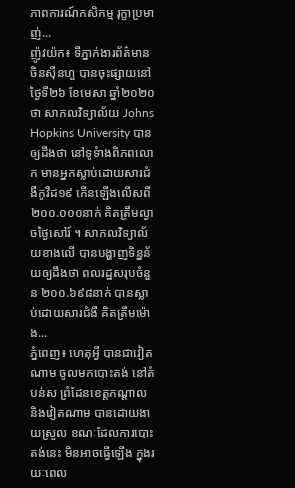ភាពការណ៍កសិកម្ម រុក្ខាប្រមាញ់...
ញ៉ូវយ៉ក៖ ទីភ្នាក់ងារព័ត៌មានចិនស៊ីនហួ បានចុះផ្សាយនៅថ្ងៃទី២៦ ខែមេសា ឆ្នាំ២០២០ថា សាកលវិទ្យាល័យ Johns Hopkins University បានឲ្យដឹងថា នៅទូទំាងពិភពលោក មានអ្នកស្លាប់ដោយសារជំងឺកូវីដ១៩ កើនឡើងលើសពី ២០០.០០០នាក់ គិតត្រឹមល្ងាចថ្ងៃសៅរ៍ ។ សាកលវិទ្យាល័យខាងលើ បានបង្ហាញទិន្នន័យឲ្យដឹងថា ពលរដ្ឋសរុបចំនួន ២០០.៦៩៨នាក់ បានស្លាប់ដោយសារជំងឺ គិតត្រឹមម៉ោង...
ភ្នំពេញ៖ ហេតុអ្វី បានជាវៀតណាម ចូលមកបោះតង់ នៅតំបន់ស ព្រំដែនខេត្តកណ្ដាល និងវៀតណាម បានដោយងាយស្រួល ខណៈដែលការបោះតង់នេះ មិនអាចធ្វើឡើង ក្នុងរយៈពេល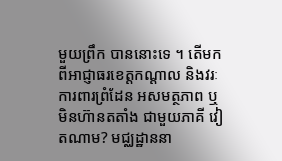មួយព្រឹក បាននោះទេ ។ តើមកពីអាជ្ញាធរខេត្តកណ្ដាល និងវរៈការពារព្រំដែន អសមត្ថភាព ឬមិនហ៊ានតតាំង ជាមួយភាគី វៀតណាម? មជ្ឈដ្ឋាននា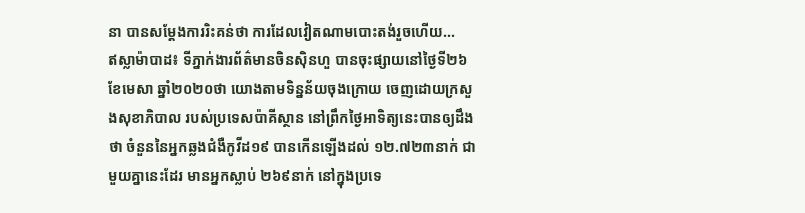នា បានសម្ដែងការរិះគន់ថា ការដែលវៀតណាមបោះតង់រួចហើយ...
ឥស្លាម៉ាបាដ៖ ទីភ្នាក់ងារព័ត៌មានចិនស៊ិនហួ បានចុះផ្សាយនៅថ្ងៃទី២៦ ខែមេសា ឆ្នាំ២០២០ថា យោងតាមទិន្នន័យចុងក្រោយ ចេញដោយក្រសួងសុខាភិបាល របស់ប្រទេសប៉ាគីស្ថាន នៅព្រឹកថ្ងៃអាទិត្យនេះបានឲ្យដឹងថា ចំនួននៃអ្នកឆ្លងជំងឺកូវីដ១៩ បានកើនឡើងដល់ ១២.៧២៣នាក់ ជាមួយគ្នានេះដែរ មានអ្នកស្លាប់ ២៦៩នាក់ នៅក្នុងប្រទេ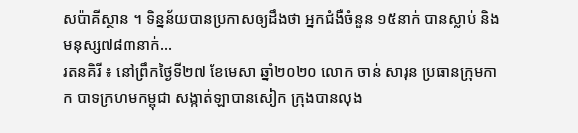សប៉ាគីស្ថាន ។ ទិន្នន័យបានប្រកាសឲ្យដឹងថា អ្នកជំងឺចំនួន ១៥នាក់ បានស្លាប់ និងមនុស្ស៧៨៣នាក់...
រតនគិរី ៖ នៅព្រឹកថ្ងៃទី២៧ ខែមេសា ឆ្នាំ២០២០ លោក ចាន់ សារុន ប្រធានក្រុមកាក បាទក្រហមកម្ពុជា សង្កាត់ឡាបានសៀក ក្រុងបានលុង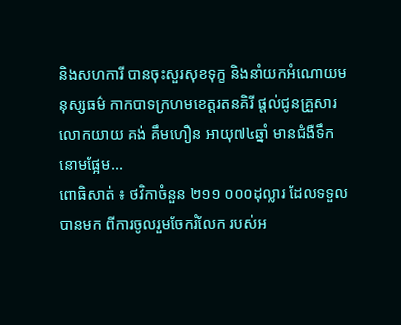និងសហការី បានចុះសួរសុខទុក្ខ និងនាំយកអំណោយមនុស្សធម៌ កាកបាទក្រហមខេត្តរតនគិរី ផ្តល់ជូនគ្រួសារ លោកយាយ គង់ គឹមហឿន អាយុ៧៤ឆ្នាំ មានជំងឺទឹកនោមផ្អែម...
ពោធិសាត់ ៖ ថវិកាចំនួន ២១១ ០០០ដុល្លារ ដែលទទួលបានមក ពីការចូលរួមចែករំលែក របស់អ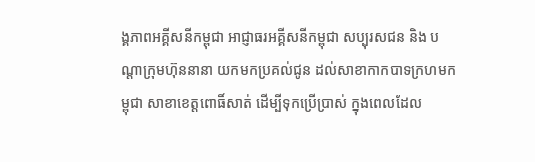ង្គភាពអគ្គីសនីកម្ពុជា អាជ្ញាធរអគ្គីសនីកម្ពុជា សប្បុរសជន និង បណ្តាក្រុមហ៊ុននានា យកមកប្រគល់ជូន ដល់សាខាកាកបាទក្រហមកម្ពុជា សាខាខេត្តពោធិ៍សាត់ ដើម្បីទុកប្រើប្រាស់ ក្នុងពេលដែល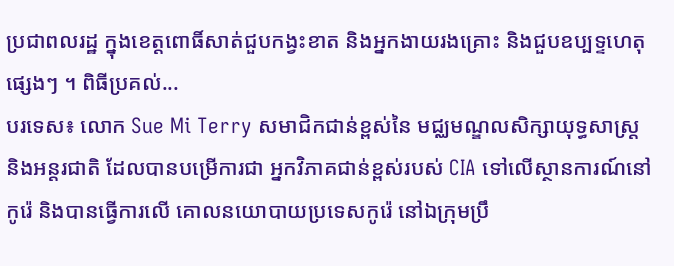ប្រជាពលរដ្ឋ ក្នុងខេត្តពោធិ៍សាត់ជួបកង្វះខាត និងអ្នកងាយរងគ្រោះ និងជួបឧប្បទ្ទហេតុផ្សេងៗ ។ ពិធីប្រគល់...
បរទេស៖ លោក Sue Mi Terry សមាជិកជាន់ខ្ពស់នៃ មជ្ឈមណ្ឌលសិក្សាយុទ្ធសាស្ត្រ និងអន្តរជាតិ ដែលបានបម្រើការជា អ្នកវិភាគជាន់ខ្ពស់របស់ CIA ទៅលើស្ថានការណ៍នៅកូរ៉េ និងបានធ្វើការលើ គោលនយោបាយប្រទេសកូរ៉េ នៅឯក្រុមប្រឹ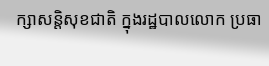ក្សាសន្តិសុខជាតិ ក្នុងរដ្ឋបាលលោក ប្រធា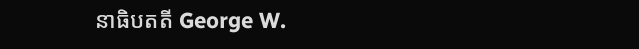នាធិបតតី George W.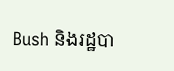Bush និងរដ្ឋបា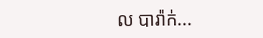ល បារ៉ាក់...